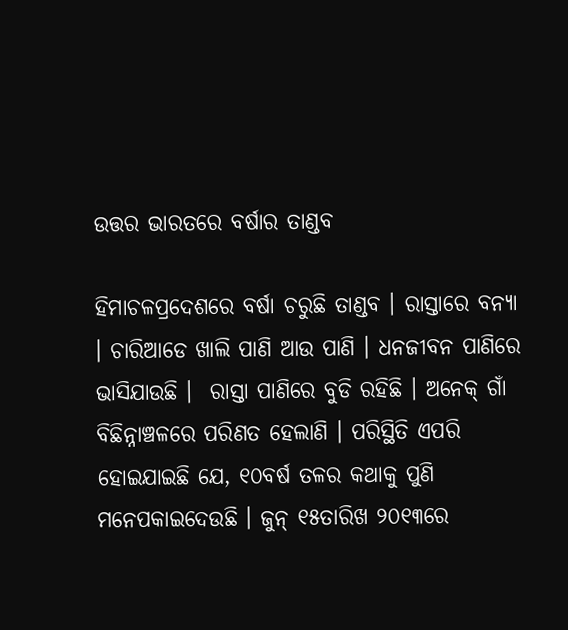ଉତ୍ତର ଭାରତରେ ବର୍ଷାର ତାଣ୍ଡବ

ହିମାଚଳପ୍ରଦେଶରେ ବର୍ଷା ଚରୁଛି ତାଣ୍ଡବ । ରାସ୍ତାରେ ବନ୍ୟା । ଚାରିଆଡେ ଖାଲି ପାଣି ଆଉ ପାଣି । ଧନଜୀବନ ପାଣିରେ ଭାସିଯାଉଛି ।  ରାସ୍ତା ପାଣିରେ ବୁଡି ରହିଛି । ଅନେକ୍ ଗାଁ ବିଛିନ୍ନାଞ୍ଚଳରେ ପରିଣତ ହେଲାଣି । ପରିସ୍ଥିତି ଏପରି ହୋଇଯାଇଛି ଯେ, ୧୦ବର୍ଷ ତଳର କଥାକୁ ପୁଣି ମନେପକାଇଦେଉଛି । ଜୁନ୍ ୧୫ତାରିଖ ୨୦୧୩ରେ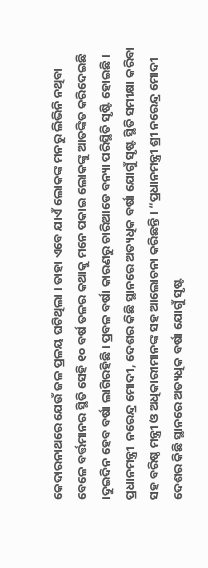କେଦାରନାଥରେ ଯେଉଁ ଜଳ ପ୍ରଳୟ ଘଟିଥିଲା । ତାହା ଏବେ ଯାଏଁ ଲୋକଙ୍କ ମନରୁ ଲିଭିନି ନଥିବା ବେଳେ ବର୍ତ୍ତମାନର ସ୍ଥିତି ସେହି ୧୦ ବର୍ଷ ତଳର କଥାକୁ ମନେ ପକାଇ ଲୋକଙ୍କୁ ଆତଙ୍କିତ କରିଦେଇଛି ।ଦୁଇଦିନ ହେବ ବର୍ଷା ଲାଗିରହିଛି । ପ୍ରବଳ ବର୍ଷା କାରଣରୁ ଚାରିଆଡେ ବନ୍ୟା ପରିସ୍ଥିତି ସୃଷ୍ଟି ହୋଇଛି । ପ୍ରଧାନମନ୍ତ୍ରୀ  ନରେନ୍ଦ୍ର ମୋଦୀ, ଦେଶର କିଛି ସ୍ଥାନରେ ଅତ୍ୟଧିକ ବର୍ଷା ଯୋଗୁଁ ସୃଷ୍ଟ ସ୍ଥିତି ସମୀକ୍ଷା କରିବା ସହ ବରିଷ୍ଠ ମନ୍ତ୍ରୀ ଓ ଅଧିକାରୀମାନଙ୍କ ସହ ଆଲୋଚନା କରିଛନ୍ତି । “ପ୍ରଧାନମନ୍ତ୍ରୀ ଶ୍ରୀ ନରେନ୍ଦ୍ର ମୋଦୀ ଦେଶର କିଛି ସ୍ଥାନରେ ଅତ୍ୟଧିକ ବର୍ଷା ଯୋଗୁଁ ସୃଷ୍ଟ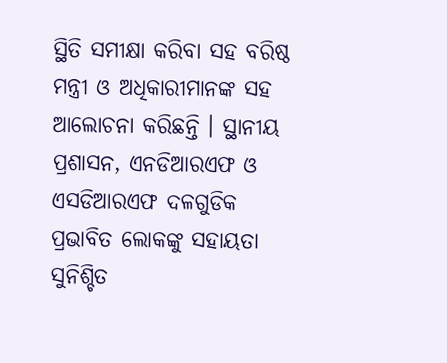ସ୍ଥିତି ସମୀକ୍ଷା କରିବା ସହ ବରିଷ୍ଠ ମନ୍ତ୍ରୀ ଓ ଅଧିକାରୀମାନଙ୍କ ସହ ଆଲୋଚନା କରିଛନ୍ତି । ସ୍ଥାନୀୟ ପ୍ରଶାସନ, ଏନଡିଆରଏଫ ଓ ଏସଡିଆରଏଫ ଦଳଗୁଡିକ ପ୍ରଭାବିତ ଲୋକଙ୍କୁ ସହାୟତା ସୁନିଶ୍ଚିତ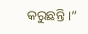କରୁଛନ୍ତି ।”